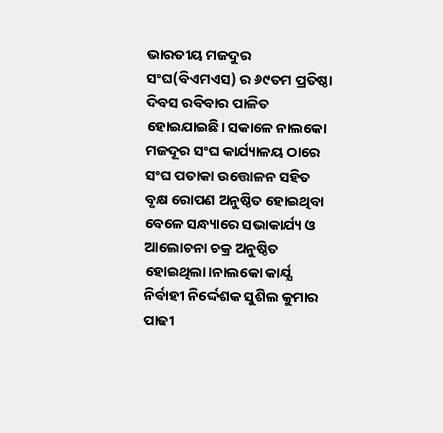ଭାରତୀୟ ମଜଦୁର ସଂଘ(ବିଏମଏସ) ର ୬୯ତମ ପ୍ରତିଷ୍ଠା ଦିବସ ରବିବାର ପାଳିତ ହୋଇଯାଇଛି। ସକାଳେ ନାଲକୋ ମଜଦୂର ସଂଘ କାର୍ଯ୍ୟାଳୟ ଠାରେ ସଂଘ ପତାକା ଉତ୍ତୋଳନ ସହିତ ବୃକ୍ଷ ରୋପଣ ଅନୁଷ୍ଠିତ ହୋଇଥିବା ବେଳେ ସନ୍ଧ୍ୟାରେ ସଭାକାର୍ଯ୍ୟ ଓ ଆଲୋଚନା ଚକ୍ର ଅନୁଷ୍ଠିତ ହୋଇଥିଲା।ନାଲକୋ କାର୍ଯ୍ଯ ନିର୍ବାହୀ ନିର୍ଦ୍ଦେଶକ ସୁଶିଲ କୁମାର ପାଢୀ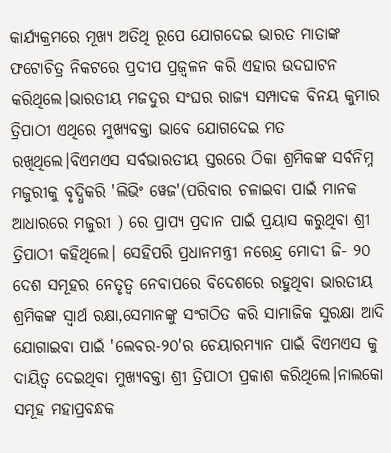କାର୍ଯ୍ୟକ୍ରମରେ ମୂଖ୍ୟ ଅତିଥି ରୂପେ ଯୋଗଦେଇ ଭାରତ ମାତାଙ୍କ ଫଟୋଚିତ୍ର ନିକଟରେ ପ୍ରଦୀପ ପ୍ରଜ୍ବଳନ କରି ଏହାର ଉଦଘାଟନ କରିଥିଲେ।ଭାରତୀୟ ମଜଦୁର ସଂଘର ରାଜ୍ୟ ସମ୍ପାଦକ ବିନୟ କୁମାର ତ୍ରିପାଠୀ ଏଥିରେ ମୁଖ୍ୟବକ୍ତା ଭାବେ ଯୋଗଦେଇ ମତ ରଖିଥିଲେ।ବିଏମଏସ ସର୍ବଭାରତୀୟ ସ୍ତରରେ ଠିକା ଶ୍ରମିକଙ୍କ ସର୍ବନିମ୍ନ ମଜୁରୀକୁ ବୃଦ୍ଧିକରି 'ଲିଭିଂ ୱେଜ'(ପରିବାର ଚଳାଇବା ପାଇଁ ମାନକ ଆଧାରରେ ମଜୁରୀ ) ରେ ପ୍ରାପ୍ୟ ପ୍ରଦାନ ପାଇଁ ପ୍ରୟାସ କରୁଥିବା ଶ୍ରୀ ତ୍ରିପାଠୀ କହିଥିଲେ। ସେହିପରି ପ୍ରଧାନମନ୍ତ୍ରୀ ନରେନ୍ଦ୍ର ମୋଦୀ ଜି- ୨୦ ଦେଶ ସମୂହର ନେତୃତ୍ୱ ନେବାପରେ ବିଦେଶରେ ରହୁଥିବା ଭାରତୀୟ ଶ୍ରମିକଙ୍କ ସ୍ବାର୍ଥ ରକ୍ଷା,ସେମାନଙ୍କୁ ସଂଗଠିତ କରି ସାମାଜିକ ସୁରକ୍ଷା ଆଦି ଯୋଗାଇବା ପାଇଁ 'ଲେବର-୨୦'ର ଚେୟାରମ୍ୟାନ ପାଇଁ ବିଏମଏସ କୁ ଦାୟିତ୍ୱ ଦେଇଥିବା ମୁଖ୍ୟବକ୍ତା ଶ୍ରୀ ତ୍ରିପାଠୀ ପ୍ରକାଶ କରିଥିଲେ।ନାଲକୋ ସମୂହ ମହାପ୍ରବନ୍ଧକ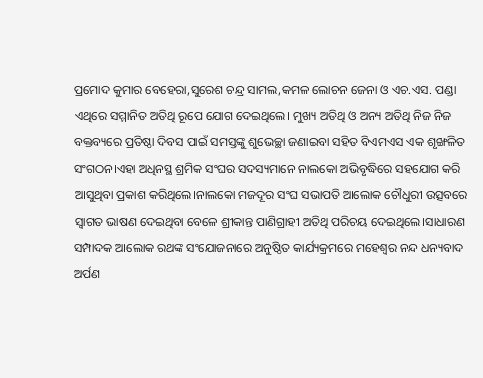ପ୍ରମୋଦ କୁମାର ବେହେରା,ସୁରେଶ ଚନ୍ଦ୍ର ସାମଲ,କମଳ ଲୋଚନ ଜେନା ଓ ଏଚ.ଏସ. ପଣ୍ଡା ଏଥିରେ ସମ୍ମାନିତ ଅତିଥି ରୂପେ ଯୋଗ ଦେଇଥିଲେ। ମୁଖ୍ୟ ଅତିଥି ଓ ଅନ୍ୟ ଅତିଥି ନିଜ ନିଜ ବକ୍ତବ୍ୟରେ ପ୍ରତିଷ୍ଠା ଦିବସ ପାଇଁ ସମସ୍ତଙ୍କୁ ଶୁଭେଚ୍ଛା ଜଣାଇବା ସହିତ ବିଏମଏସ ଏକ ଶୃଙ୍ଖଳିତ ସଂଗଠନ।ଏହା ଅଧିନସ୍ଥ ଶ୍ରମିକ ସଂଘର ସଦସ୍ୟମାନେ ନାଲକୋ ଅଭିବୃଦ୍ଧିରେ ସହଯୋଗ କରି ଆସୁଥିବା ପ୍ରକାଶ କରିଥିଲେ।ନାଲକୋ ମଜଦୂର ସଂଘ ସଭାପତି ଆଲୋକ ଚୌଧୁରୀ ଉତ୍ସବରେ ସ୍ବାଗତ ଭାଷଣ ଦେଇଥିବା ବେଳେ ଶ୍ରୀକାନ୍ତ ପାଣିଗ୍ରାହୀ ଅତିଥି ପରିଚୟ ଦେଇଥିଲେ।ସାଧାରଣ ସମ୍ପାଦକ ଆଲୋକ ରଥଙ୍କ ସଂଯୋଜନାରେ ଅନୁଷ୍ଠିତ କାର୍ଯ୍ୟକ୍ରମରେ ମହେଶ୍ବର ନନ୍ଦ ଧନ୍ୟବାଦ ଅର୍ପଣ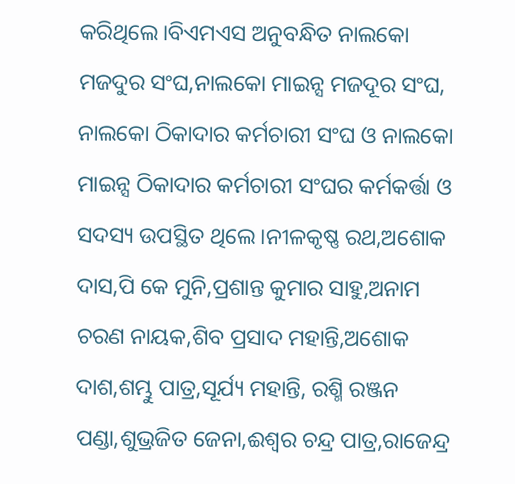କରିଥିଲେ।ବିଏମଏସ ଅନୁବନ୍ଧିତ ନାଲକୋ ମଜଦୁର ସଂଘ,ନାଲକୋ ମାଇନ୍ସ ମଜଦୂର ସଂଘ, ନାଲକୋ ଠିକାଦାର କର୍ମଚାରୀ ସଂଘ ଓ ନାଲକୋ ମାଇନ୍ସ ଠିକାଦାର କର୍ମଚାରୀ ସଂଘର କର୍ମକର୍ତ୍ତା ଓ ସଦସ୍ୟ ଉପସ୍ଥିତ ଥିଲେ।ନୀଳକୃଷ୍ଣ ରଥ,ଅଶୋକ ଦାସ,ପି କେ ମୁନି,ପ୍ରଶାନ୍ତ କୁମାର ସାହୁ,ଅନାମ ଚରଣ ନାୟକ,ଶିବ ପ୍ରସାଦ ମହାନ୍ତି,ଅଶୋକ ଦାଶ,ଶମ୍ଭୁ ପାତ୍ର,ସୂର୍ଯ୍ୟ ମହାନ୍ତି, ରଶ୍ମି ରଞ୍ଜନ ପଣ୍ଡା,ଶୁଭ୍ରଜିତ ଜେନା,ଈଶ୍ୱର ଚନ୍ଦ୍ର ପାତ୍ର,ରାଜେନ୍ଦ୍ର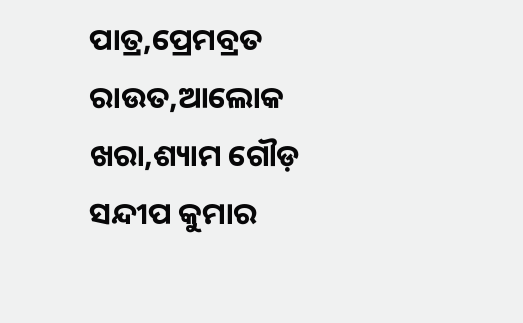ପାତ୍ର,ପ୍ରେମବ୍ରତ ରାଉତ,ଆଲୋକ ଖରା,ଶ୍ୟାମ ଗୌଡ଼ ସନ୍ଦୀପ କୁମାର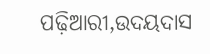ପଢ଼ିଆରୀ,ଉଦୟଦାସ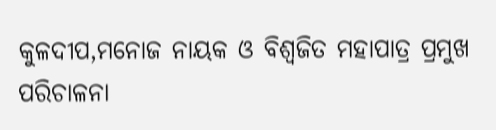କୁଳଦୀପ,ମନୋଜ ନାୟକ ଓ ବିଶ୍ଵଜିତ ମହାପାତ୍ର ପ୍ରମୁଖ ପରିଚାଳନା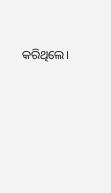କରିଥିଲେ।